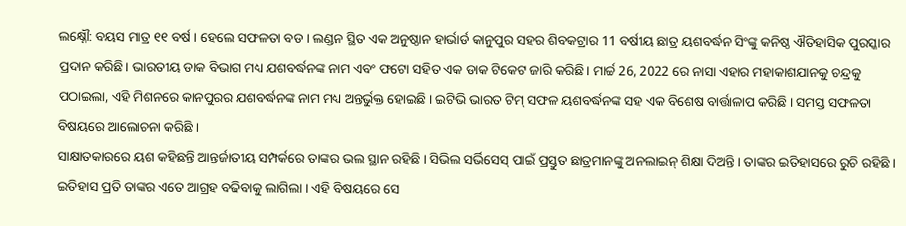ଲକ୍ଷ୍ନୌ: ବୟସ ମାତ୍ର ୧୧ ବର୍ଷ । ହେଲେ ସଫଳତା ବଡ । ଲଣ୍ଡନ ସ୍ଥିତ ଏକ ଅନୁଷ୍ଠାନ ହାର୍ଭାର୍ଡ କାନୁପୁର ସହର ଶିବକଟ୍ରାର 11 ବର୍ଷୀୟ ଛାତ୍ର ୟଶବର୍ଦ୍ଧନ ସିଂଙ୍କୁ କନିଷ୍ଠ ଐତିହାସିକ ପୁରସ୍କାର ପ୍ରଦାନ କରିଛି। ଭାରତୀୟ ଡାକ ବିଭାଗ ମଧ୍ୟ ଯଶବର୍ଦ୍ଧନଙ୍କ ନାମ ଏବଂ ଫଟୋ ସହିତ ଏକ ଡାକ ଟିକେଟ ଜାରି କରିଛି। ମାର୍ଚ୍ଚ 26, 2022 ରେ ନାସା ଏହାର ମହାକାଶଯାନକୁ ଚନ୍ଦ୍ରକୁ ପଠାଇଲା, ଏହି ମିଶନରେ କାନପୁରର ଯଶବର୍ଦ୍ଧନଙ୍କ ନାମ ମଧ୍ୟ ଅନ୍ତର୍ଭୁକ୍ତ ହୋଇଛି । ଇଟିଭି ଭାରତ ଟିମ୍ ସଫଳ ୟଶବର୍ଦ୍ଧନଙ୍କ ସହ ଏକ ବିଶେଷ ବାର୍ତ୍ତାଳାପ କରିଛି । ସମସ୍ତ ସଫଳତା ବିଷୟରେ ଆଲୋଚନା କରିଛି ।
ସାକ୍ଷାତକାରରେ ୟଶ କହିଛନ୍ତି ଆନ୍ତର୍ଜାତୀୟ ସମ୍ପର୍କରେ ତାଙ୍କର ଭଲ ସ୍ଥାନ ରହିଛି । ସିଭିଲ ସର୍ଭିସେସ୍ ପାଇଁ ପ୍ରସ୍ତୁତ ଛାତ୍ରମାନଙ୍କୁ ଅନଲାଇନ୍ ଶିକ୍ଷା ଦିଅନ୍ତି । ତାଙ୍କର ଇତିହାସରେ ରୁଚି ରହିଛି । ଇତିହାସ ପ୍ରତି ତାଙ୍କର ଏତେ ଆଗ୍ରହ ବଢିବାକୁ ଲାଗିଲା । ଏହି ବିଷୟରେ ସେ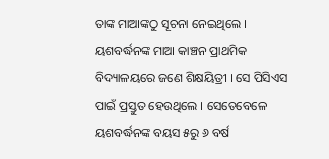ତାଙ୍କ ମାଆଙ୍କଠୁ ସୂଚନା ନେଇଥିଲେ ।
ୟଶବର୍ଦ୍ଧନଙ୍କ ମାଆ କାଞ୍ଚନ ପ୍ରାଥମିକ ବିଦ୍ୟାଳୟରେ ଜଣେ ଶିକ୍ଷୟିତ୍ରୀ । ସେ ପିସିଏସ ପାଇଁ ପ୍ରସ୍ତୁତ ହେଉଥିଲେ । ସେତେବେଳେ ୟଶବର୍ଦ୍ଧନଙ୍କ ବୟସ ୫ରୁ ୬ ବର୍ଷ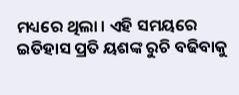ମଧ୍ୟରେ ଥିଲା । ଏହି ସମୟରେ ଇତିହାସ ପ୍ରତି ୟଶଙ୍କ ରୁଚି ବଢିବାକୁ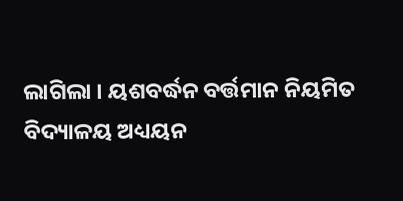ଲାଗିଲା । ୟଶବର୍ଦ୍ଧନ ବର୍ତ୍ତମାନ ନିୟମିତ ବିଦ୍ୟାଳୟ ଅଧ୍ୟୟନ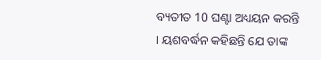ବ୍ୟତୀତ 10 ଘଣ୍ଟା ଅଧ୍ୟୟନ କରନ୍ତି । ୟଶବର୍ଦ୍ଧନ କହିଛନ୍ତି ଯେ ତାଙ୍କ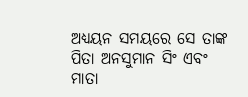ଅଧ୍ୟୟନ ସମୟରେ ସେ ତାଙ୍କ ପିତା ଅନସୁମାନ ସିଂ ଏବଂ ମାତା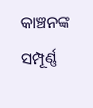କାଞ୍ଚନଙ୍କ ସମ୍ପୂର୍ଣ୍ଣ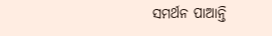ସମର୍ଥନ ପାଆନ୍ତି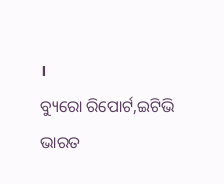।
ବ୍ୟୁରୋ ରିପୋର୍ଟ,ଇଟିଭି ଭାରତ